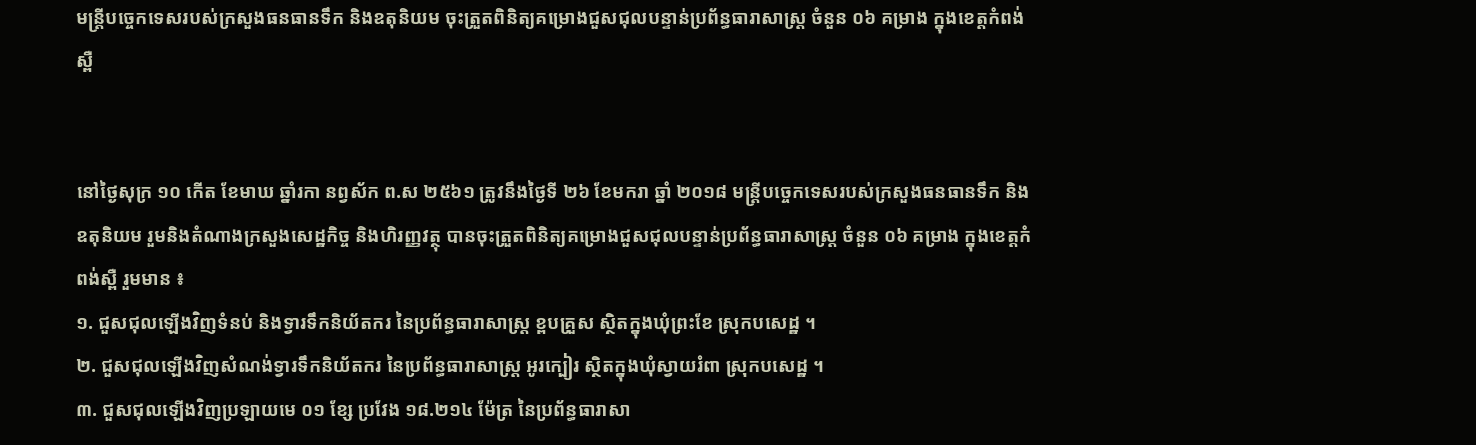មន្ត្រីបច្ចេកទេសរបស់ក្រសួងធនធានទឹក និងឧតុនិយម ចុះត្រួតពិនិត្យគម្រោងជួសជុលបន្ទាន់ប្រព័ន្ធធារាសាស្ត្រ ចំនួន ០៦ គម្រាង ក្នុងខេត្តកំពង់ស្ពឺ


នៅថ្ងៃសុក្រ ១០ កើត ខែមាឃ ឆ្នាំរកា នព្វស័ក ព.ស ២៥៦១ ត្រូវនឹងថ្ងៃទី ២៦ ខែមករា ឆ្នាំ ២០១៨ មន្ត្រីបច្ចេកទេសរបស់ក្រសួងធនធានទឹក និងឧតុនិយម រួមនិងតំណាងក្រសួងសេដ្ឋកិច្ច និងហិរញ្ញវត្ថុ បានចុះត្រួតពិនិត្យគម្រោងជួសជុលបន្ទាន់ប្រព័ន្ធធារាសាស្ត្រ ចំនួន ០៦ គម្រាង ក្នុងខេត្តកំពង់ស្ពឺ រួមមាន ៖
១. ជួសជុលឡើងវិញទំនប់ និងទ្វារទឹកនិយ័តករ នៃប្រព័ន្ធធារាសាស្ត្រ ខ្ពបគ្រួស ស្ថិតក្នុងឃុំព្រះខែ ស្រុកបសេដ្ឋ ។
២. ជួសជុលឡើងវិញសំណង់ទ្វារទឹកនិយ័តករ នៃប្រព័ន្ធធារាសាស្ត្រ អូរក្បៀរ ស្ថិតក្នុងឃុំស្វាយរំពា ស្រុកបសេដ្ឋ ។
៣. ជួសជុលឡើងវិញប្រឡាយមេ ០១ ខ្សែ ប្រវែង ១៨.២១៤ ម៉ែត្រ នៃប្រព័ន្ធធារាសា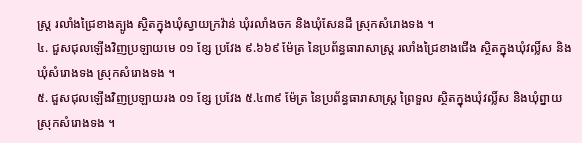ស្ត្រ រលាំងជ្រៃខាងត្បូង ស្ថិតក្នុងឃុំស្វាយក្រវ៉ាន់ ឃុំរលាំងចក និងឃុំសែនដី ស្រុកសំរោងទង ។
៤. ជួសជុលឡើងវិញប្រឡាយមេ ០១ ខ្សែ ប្រវែង ៩.៦៦៩ ម៉ែត្រ នៃប្រព័ន្ធធារាសាស្ត្រ រលាំងជ្រៃខាងជើង ស្ថិតក្នុងឃុំវល្លិ៍ស និងឃុំសំរោងទង ស្រុកសំរោងទង ។
៥. ជួសជុលឡើងវិញប្រឡាយរង ០១ ខ្សែ ប្រវែង ៥.៤៣៩ ម៉ែត្រ នៃប្រព័ន្ធធារាសាស្ត្រ ព្រៃទួល ស្ថិតក្នុងឃុំវល្លិ៍ស និងឃុំព្នាយ ស្រុកសំរោងទង ។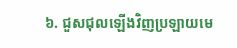៦. ជួសជុលឡើងវិញប្រឡាយមេ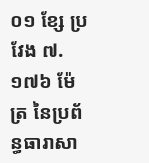០១ ខ្សែ ប្រវែង ៧.១៧៦ ម៉ែត្រ នៃប្រព័ន្ធធារាសា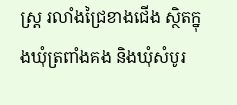ស្ត្រ រលាំងជ្រៃខាងជើង ស្ថិតក្នុងឃុំត្រពាំងគង និងឃុំសំបូរ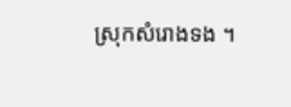ស្រុកសំរោងទង ។